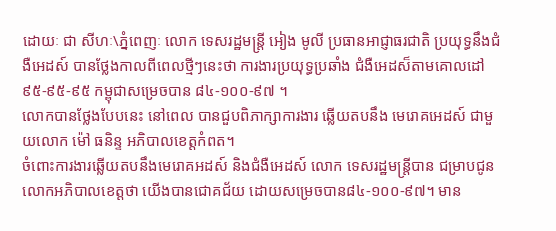ដោយៈ ជា សីហៈ\ភ្នំពេញៈ លោក ទេសរដ្ឋមន្ត្រី អៀង មូលី ប្រធានអាជ្ញាធរជាតិ ប្រយុទ្ធនឹងជំងឺអេដស៍ បានថ្លែងកាលពីពេលថ្មីៗនេះថា ការងារប្រយុទ្ធប្រឆាំង ជំងឺអេដស៏តាមគោលដៅ ៩៥-៩៥-៩៥ កម្ពុជាសម្រេចបាន ៨៤-១០០-៩៧ ។
លោកបានថ្លែងបែបនេះ នៅពេល បានជួបពិភាក្សាការងារ ឆ្លើយតបនឹង មេរោគអេដស៍ ជាមួយលោក ម៉ៅ ធនិន្ទ អភិបាលខេត្តកំពត។
ចំពោះការងារឆ្លើយតបនឹងមេរោគអដស៍ និងជំងឺអេដស៍ លោក ទេសរដ្ឋមន្ត្រីបាន ជម្រាបជូនលោកអភិបាលខេត្តថា យើងបានជោគជ័យ ដោយសម្រេចបាន៨៤-១០០-៩៧។ មាន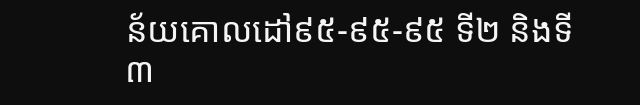ន័យគោលដៅ៩៥-៩៥-៩៥ ទី២ និងទី៣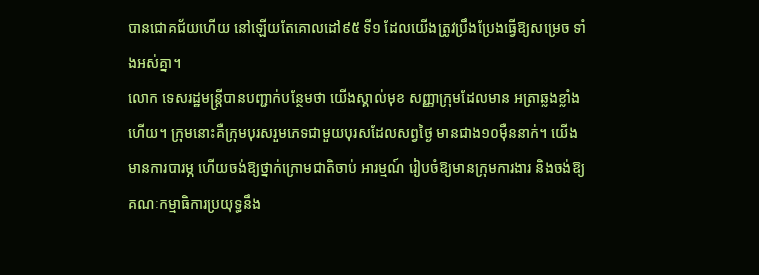បានជោគជ័យហើយ នៅឡើយតែគោលដៅ៩៥ ទី១ ដែលយើងត្រូវប្រឹងប្រែងធ្វើឱ្យសម្រេច ទាំងអស់គ្នា។
លោក ទេសរដ្ឋមន្ត្រីបានបញ្ជាក់បន្ថែមថា យើងស្គាល់មុខ សញ្ញាក្រុមដែលមាន អត្រាឆ្លងខ្លាំងហើយ។ ក្រុមនោះគឺក្រុមបុរសរួមភេទជាមួយបុរសដែលសព្វថ្ងៃ មានជាង១០ម៉ឺននាក់។ យើងមានការបារម្ភ ហើយចង់ឱ្យថ្នាក់ក្រោមជាតិចាប់ អារម្មណ៍ រៀបចំឱ្យមានក្រុមការងារ និងចង់ឱ្យគណៈកម្មាធិការប្រយុទ្ធនឹង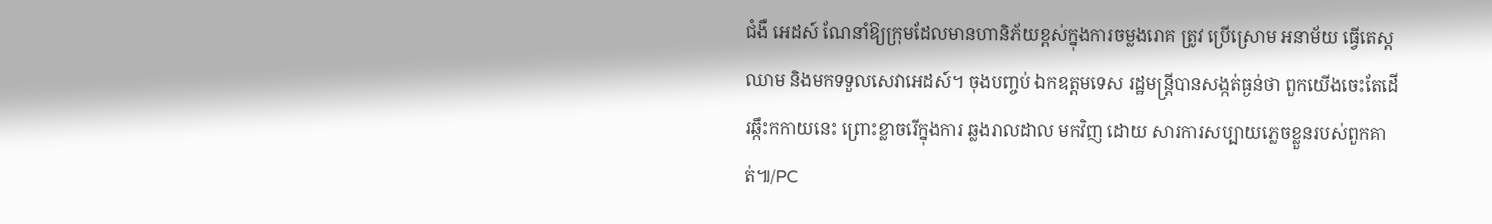ជំងឺ អេដស៍ ណែនាំឱ្យក្រុមដែលមានហានិភ័យខ្ពស់ក្នុងការចម្លងរោគ ត្រូវ ប្រើស្រោម អនាម័យ ធ្វើតេស្តឈាម និងមកទទួលសេវាអេដស៍។ ចុងបញ្ចប់ ឯកឧត្តមទេស រដ្ឋមន្ត្រីបានសង្កត់ធ្ងន់ថា ពួកយើងចេះតែដើរឆ្កឹះកកាយនេះ ព្រោះខ្លាចរើក្នុងការ ឆ្លងរាលដាល មកវិញ ដោយ សារការសប្បាយភ្លេចខ្លួនរបស់ពួកគាត់៕/PC